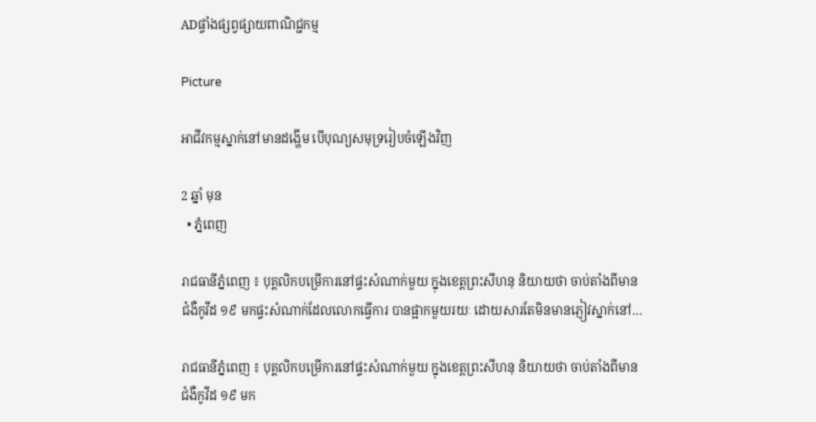ADផ្ទាំងផ្សព្វផ្សាយពាណិជ្ជកម្ម

Picture

អាជីវកម្មស្នាក់នៅមានដង្ហើម បើបុណ្យសមុទ្ររៀបចំឡើងវិញ

2 ឆ្នាំ មុន
  • ភ្នំពេញ

រាជធានីភ្នំពេញ ៖ បុគ្គលិកបម្រើការនៅផ្ទះសំណាក់មួយ ក្នុងខេត្តព្រះសីហនុ និយាយថា ចាប់តាំងពីមានជំងឺកូវីដ ១៩ មកផ្ទះសំណាក់ដែលលោកធ្វើការ បានផ្អាកមួយរយៈ ដោយសារតែមិនមានភ្ញៀវស្នាក់នៅ…

រាជធានីភ្នំពេញ ៖ បុគ្គលិកបម្រើការនៅផ្ទះសំណាក់មួយ ក្នុងខេត្តព្រះសីហនុ និយាយថា ចាប់តាំងពីមានជំងឺកូវីដ ១៩ មក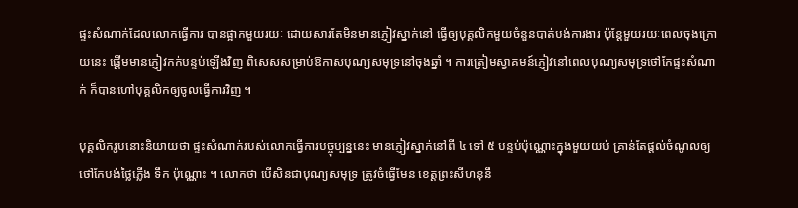ផ្ទះសំណាក់ដែលលោកធ្វើការ បានផ្អាកមួយរយៈ ដោយសារតែមិនមានភ្ញៀវស្នាក់នៅ ធ្វើឲ្យបុគ្គលិកមួយចំនួនបាត់បង់ការងារ ប៉ុន្តែមួយរយៈពេលចុងក្រោយនេះ ផ្តើមមានភ្ញៀវកក់បន្ទប់ឡើងវិញ ពិសេសសម្រាប់ឱកាសបុណ្យសមុទ្រនៅចុងឆ្នាំ ។ ការត្រៀមស្វាគមន៍ភ្ញៀវនៅពេលបុណ្យសមុទ្រថៅកែផ្ទះសំណាក់ ក៏បានហៅបុគ្គលិកឲ្យចូលធ្វើការវិញ ។

បុគ្គលិករូបនោះនិយាយថា ផ្ទះសំណាក់របស់លោកធ្វើការបច្ចុប្បន្ននេះ មានភ្ញៀវស្នាក់នៅពី ៤ ទៅ ៥ បន្ទប់ប៉ុណ្ណោះក្នុងមួយយប់ គ្រាន់តែផ្តល់ចំណូលឲ្យថៅកែបង់ថ្លៃភ្លើង ទឹក ប៉ុណ្ណោះ ។ លោកថា បើសិនជាបុណ្យសមុទ្រ ត្រូវចំធ្វើមែន ខេត្តព្រះសីហនុនឹ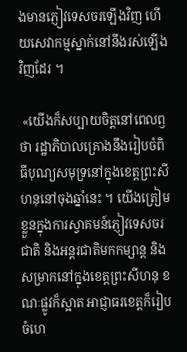ងមានភ្ញៀវទេសចរឡើងវិញ ហើយសេវាកម្មស្នាក់នៅនឹងរស់ឡើងវិញដែរ ។

 «យើងក៏សប្បាយចិត្តនៅពេលឭថា រដ្ឋាភិបាលគ្រោងនឹងរៀបចំពិធីបុណ្យសមុទ្រនៅក្នុងខេត្តព្រះសីហនុនៅចុងឆ្នាំនេះ ។ យើងត្រៀមខ្លួនក្នុងការស្វាគមន៍ភ្ញៀវទេសចរជាតិ និងអន្តរជាតិមកកម្សាន្ត និងសម្រាកនៅក្នុងខេត្តព្រះសីហនុ ខណៈផ្លូវក៏ស្អាត អាជ្ញាធរខេត្តក៏រៀបចំហេ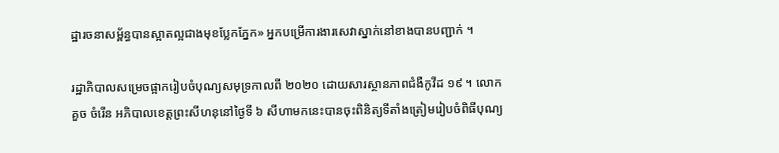ដ្ឋារចនាសម្ព័ន្ធបានស្អាតល្អជាងមុខប្លែកភ្នែក» អ្នកបម្រើការងារសេវាស្នាក់នៅខាងបានបញ្ជាក់ ។

រដ្ឋាភិបាលសម្រេចផ្អាករៀបចំបុណ្យសមុទ្រកាលពី ២០២០ ដោយសារស្ថានភាពជំងឺកូវីដ ១៩ ។ លោក គួច ចំរើន អភិបាលខេត្តព្រះសីហនុនៅថ្ងៃទី ៦ សីហាមកនេះបានចុះពិនិត្យទីតាំងត្រៀមរៀបចំពិធីបុណ្យ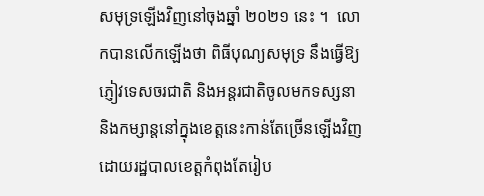សមុទ្រឡើងវិញនៅចុងឆ្នាំ ២០២១ នេះ ។  លោកបានលើកឡើងថា ពិធីបុណ្យសមុទ្រ នឹងធ្វើឱ្យភ្ញៀវទេសចរជាតិ និងអន្តរជាតិចូលមកទស្សនា និងកម្សាន្តនៅក្នុងខេត្តនេះកាន់តែច្រើនឡើងវិញដោយរដ្ឋបាលខេត្តកំពុងតែរៀប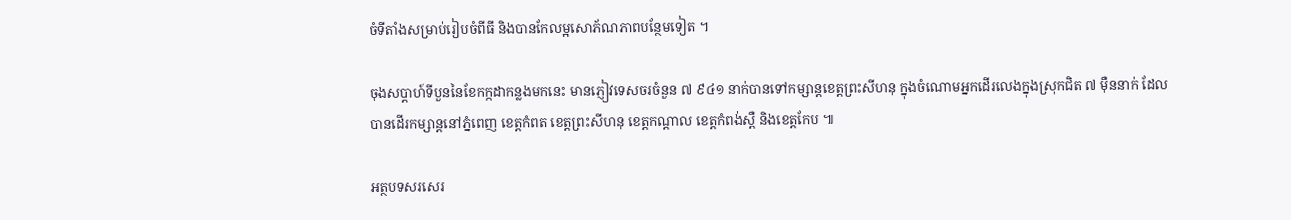ចំទីតាំងសម្រាប់រៀបចំពីធី និងបានកែលម្អសោភ័ណភាពបន្ថែមទៀត ។

ចុងសប្ដាហ៍ទីបួននៃខែកក្កដាកន្លងមកនេះ មានភ្ញៀវទេសចរចំនួន ៧ ៩៤១ នាក់បានទៅកម្សាន្តខេត្តព្រះសីហនុ ក្នុងចំណោមអ្នកដើរលេងក្នុងស្រុកជិត ៧ ម៉ឺននាក់ ដែលបានដើរកម្សាន្តនៅភ្នំពេញ ខេត្តកំពត ខេត្តព្រះសីហនុ ខេត្តកណ្តាល ខេត្តកំពង់ស្ពឺ និងខេត្តកែប ៕

អត្ថបទសរសេរ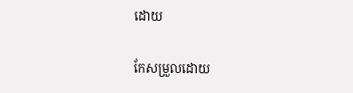ដោយ

កែសម្រួលដោយ